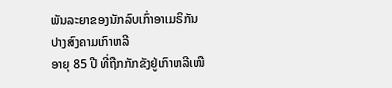ພັນລະຍາຂອງນັກລົບເກົ່າອາເມຣິກັນ ປາງສົງຄາມເກົາຫລີ
ອາຍຸ 85 ປີ ທີ່ຖືກກັກຂັງຢູ່ເກົາຫລີເໜື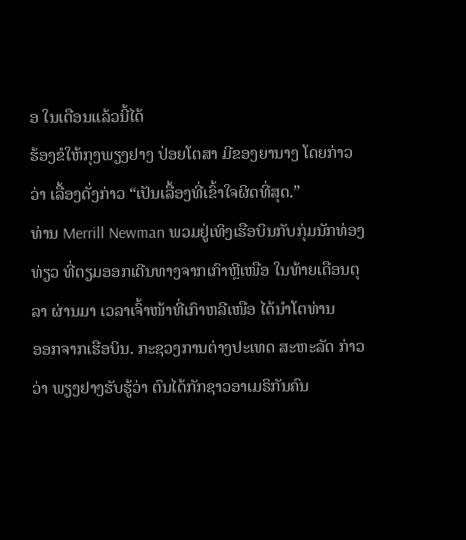ອ ໃນເດືອນແລ້ວນີ້ໄດ້
ຮ້ອງຂໍໃຫ້ກຸງພຽງຢາງ ປ່ອຍໂຕສາ ມີຂອງຍານາງ ໂດຍກ່າວ
ວ່າ ເລື້ອງດັ່ງກ່າວ “ເປັນເລື້ອງທີ່ເຂົ້າໃຈຜິດທີ່ສຸດ.”
ທ່ານ Merrill Newman ພວມຢູ່ເທິງເຮືອບິນກັບກຸ່ມນັກທ່ອງ
ທ່ຽວ ທີ່ຕຽມອອກເດີນທາງຈາກເກົາຫຼີເໜືອ ໃນທ້າຍເດືອນຕຸ
ລາ ຜ່ານມາ ເວລາເຈົ້າໜ້າທີ່ເກົາຫລີເໜືອ ໄດ້ນໍາໂຕທ່ານ
ອອກຈາກເຮືອບິນ. ກະຊວງການຕ່າງປະເທດ ສະຫະລັດ ກ່າວ
ວ່າ ພຽງຢາງຮັບຮູ້ວ່າ ຕົນໄດ້ກັກຊາວອາເມຣິກັນຄົນ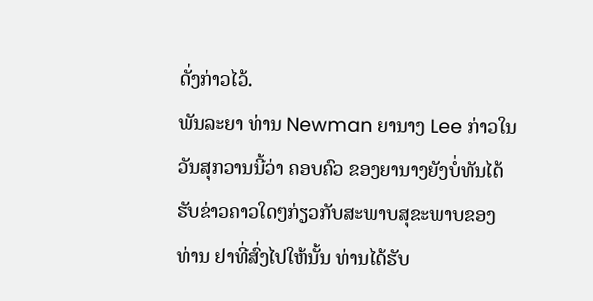ດັ່ງກ່າວໄວ້.
ພັນລະຍາ ທ່ານ Newman ຍານາງ Lee ກ່າວໃນວັນສຸກວານນີ້ວ່າ ຄອບຄົວ ຂອງຍານາງຍັງບໍ່ທັນໄດ້ຮັບຂ່າວຄາວໃດໆກ່ຽວກັບສະພາບສຸຂະພາບຂອງທ່ານ ຢາທີ່ສົ່ງໄປໃຫ້ນັ້ນ ທ່ານໄດ້ຮັບ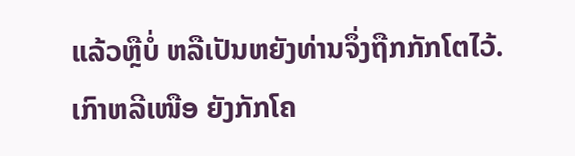ແລ້ວຫຼືບໍ່ ຫລືເປັນຫຍັງທ່ານຈຶ່ງຖືກກັກໂຕໄວ້.
ເກົາຫລີເໜືອ ຍັງກັກໂຄ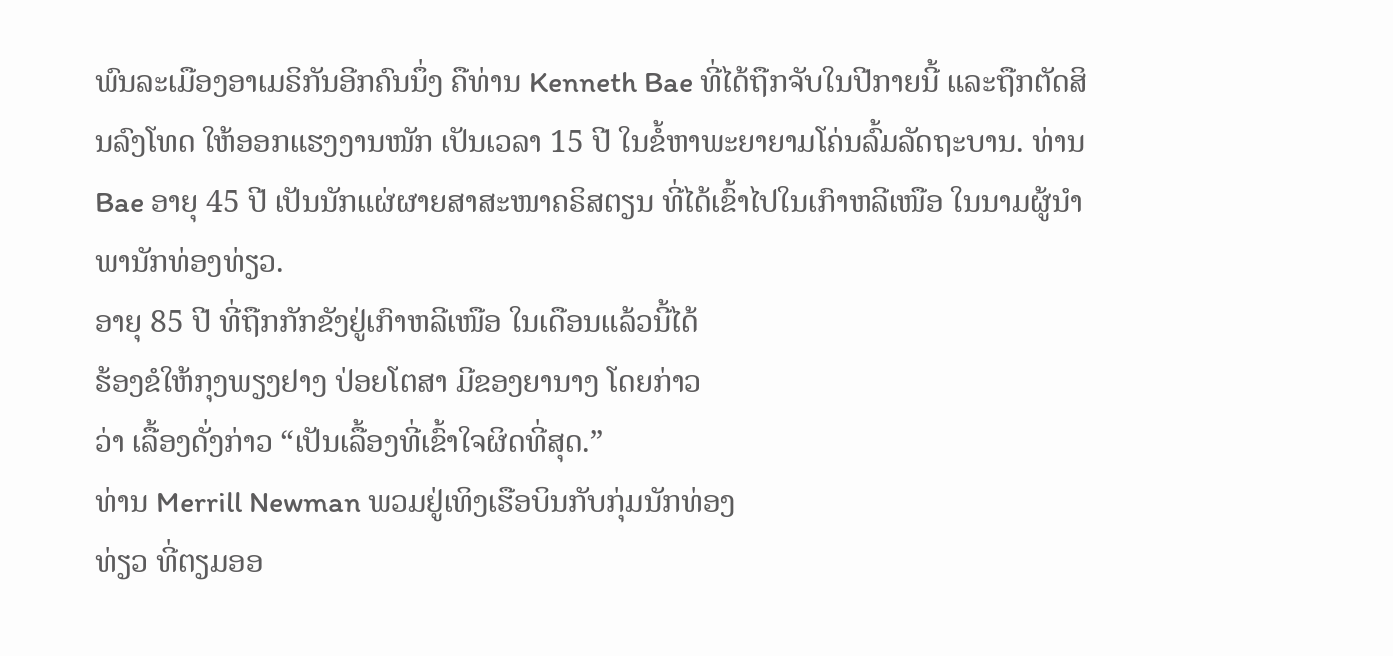ພົນລະເມືອງອາເມຣິກັນອີກຄົນນຶ່ງ ຄືທ່ານ Kenneth Bae ທີ່ໄດ້ຖືກຈັບໃນປີກາຍນີ້ ແລະຖືກຕັດສິນລົງໂທດ ໃຫ້ອອກແຮງງານໜັກ ເປັນເວລາ 15 ປີ ໃນຂໍ້ຫາພະຍາຍາມໂຄ່ນລົ້ມລັດຖະບານ. ທ່ານ Bae ອາຍຸ 45 ປີ ເປັນນັກແຜ່ຜາຍສາສະໜາຄຣິສຕຽນ ທີ່ໄດ້ເຂົ້າໄປໃນເກົາຫລີເໜືອ ໃນນາມຜູ້ນໍາພານັກທ່ອງທ່ຽວ.
ອາຍຸ 85 ປີ ທີ່ຖືກກັກຂັງຢູ່ເກົາຫລີເໜືອ ໃນເດືອນແລ້ວນີ້ໄດ້
ຮ້ອງຂໍໃຫ້ກຸງພຽງຢາງ ປ່ອຍໂຕສາ ມີຂອງຍານາງ ໂດຍກ່າວ
ວ່າ ເລື້ອງດັ່ງກ່າວ “ເປັນເລື້ອງທີ່ເຂົ້າໃຈຜິດທີ່ສຸດ.”
ທ່ານ Merrill Newman ພວມຢູ່ເທິງເຮືອບິນກັບກຸ່ມນັກທ່ອງ
ທ່ຽວ ທີ່ຕຽມອອ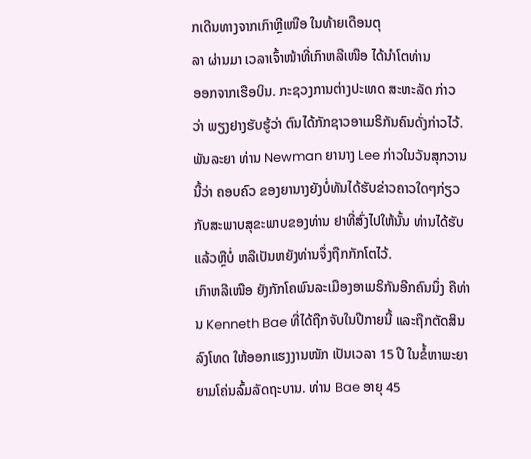ກເດີນທາງຈາກເກົາຫຼີເໜືອ ໃນທ້າຍເດືອນຕຸ
ລາ ຜ່ານມາ ເວລາເຈົ້າໜ້າທີ່ເກົາຫລີເໜືອ ໄດ້ນໍາໂຕທ່ານ
ອອກຈາກເຮືອບິນ. ກະຊວງການຕ່າງປະເທດ ສະຫະລັດ ກ່າວ
ວ່າ ພຽງຢາງຮັບຮູ້ວ່າ ຕົນໄດ້ກັກຊາວອາເມຣິກັນຄົນດັ່ງກ່າວໄວ້.
ພັນລະຍາ ທ່ານ Newman ຍານາງ Lee ກ່າວໃນວັນສຸກວານນີ້ວ່າ ຄອບຄົວ ຂອງຍານາງຍັງບໍ່ທັນໄດ້ຮັບຂ່າວຄາວໃດໆກ່ຽວກັບສະພາບສຸຂະພາບຂອງທ່ານ ຢາທີ່ສົ່ງໄປໃຫ້ນັ້ນ ທ່ານໄດ້ຮັບແລ້ວຫຼືບໍ່ ຫລືເປັນຫຍັງທ່ານຈຶ່ງຖືກກັກໂຕໄວ້.
ເກົາຫລີເໜືອ ຍັງກັກໂຄພົນລະເມືອງອາເມຣິກັນອີກຄົນນຶ່ງ ຄືທ່ານ Kenneth Bae ທີ່ໄດ້ຖືກຈັບໃນປີກາຍນີ້ ແລະຖືກຕັດສິນລົງໂທດ ໃຫ້ອອກແຮງງານໜັກ ເປັນເວລາ 15 ປີ ໃນຂໍ້ຫາພະຍາຍາມໂຄ່ນລົ້ມລັດຖະບານ. ທ່ານ Bae ອາຍຸ 45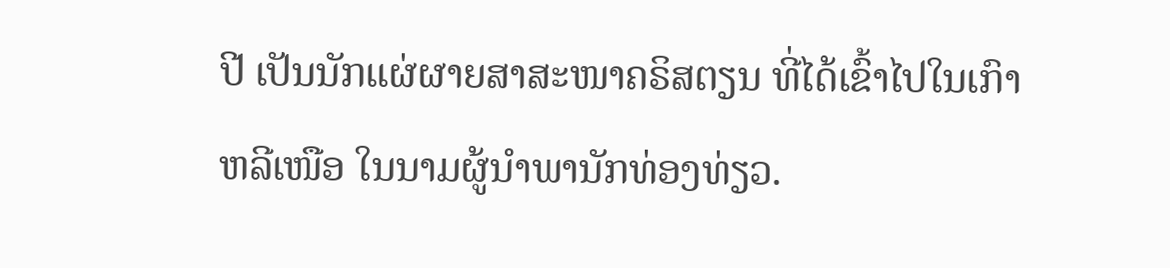ປີ ເປັນນັກແຜ່ຜາຍສາສະໜາຄຣິສຕຽນ ທີ່ໄດ້ເຂົ້າໄປໃນເກົາຫລີເໜືອ ໃນນາມຜູ້ນໍາພານັກທ່ອງທ່ຽວ.